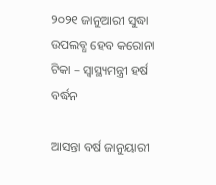୨୦୨୧ ଜାନୁଆରୀ ସୁଦ୍ଧା ଉପଲବ୍ଧ ହେବ କରୋନା ଟିକା – ସ୍ୱାସ୍ଥ୍ୟମନ୍ତ୍ରୀ ହର୍ଷ ବର୍ଦ୍ଧନ

ଆସନ୍ତା ବର୍ଷ ଜାନୁୟାରୀ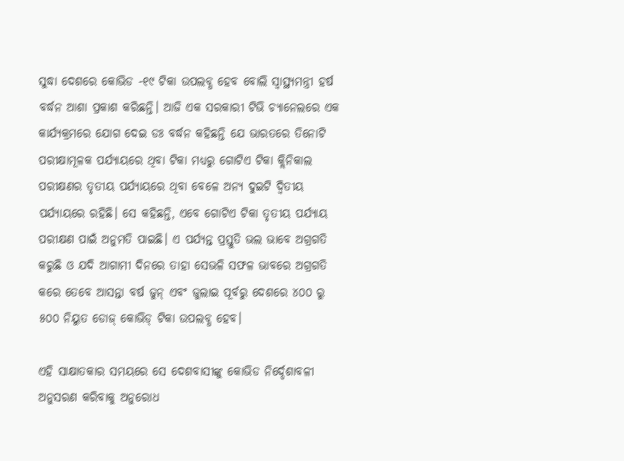ସୁଦ୍ଧା ଦେଶରେ କୋଭିଡ -୧୯ ଟିକା ଉପଲବ୍ଧ ହେବ ବୋଲି ସ୍ୱାସ୍ଥ୍ୟମନ୍ତ୍ରୀ ହର୍ଷ ବର୍ଦ୍ଧନ ଆଶା ପ୍ରକାଶ କରିଛନ୍ତି। ଆଜି ଏକ ସରକାରୀ ଟିଭି ଚ୍ୟାନେଲରେ ଏକ କାର୍ଯ୍ୟକ୍ରମରେ ଯୋଗ ଦେଇ ଡଃ ବର୍ଦ୍ଧନ କହିଛନ୍ତି ଯେ ଭାରତରେ ତିନୋଟି ପରୀକ୍ଷାମୂଳକ ପର୍ଯ୍ୟାୟରେ ଥିବା ଟିକା ମଧ୍ୟରୁ ଗୋଟିଏ ଟିକା କ୍ଲିନିକାଲ ପରୀକ୍ଷଣର ତୃତୀୟ ପର୍ଯ୍ୟାୟରେ ଥିବା ବେଳେ ଅନ୍ୟ ଦୁଇଟି ଦ୍ଵିତୀୟ ପର୍ଯ୍ୟାୟରେ ରହିଛି। ସେ କହିଛନ୍ତି, ଏବେ ଗୋଟିଏ ଟିକା ତୃତୀୟ ପର୍ଯ୍ୟାୟ ପରୀକ୍ଷଣ ପାଇଁ ଅନୁମତି ପାଇଛି। ଏ ପର୍ଯ୍ୟନ୍ତ ପ୍ରସ୍ତୁତି ଭଲ ଭାବେ ଅଗ୍ରଗତି କରୁଛି ଓ ଯଦି ଆଗାମୀ ଦିନରେ ତାହା ସେଭଳି ସଫଳ ଭାବରେ ଅଗ୍ରଗତି କରେ ତେବେ ଆସନ୍ତା ବର୍ଷ ଜୁନ୍ ଏବଂ ଜୁଲାଇ ପୂର୍ବରୁ ଦେଶରେ ୪୦୦ ରୁ ୫୦୦ ନିୟୁତ ଡୋଜ୍ କୋଭିଡ୍ ଟିକା ଉପଲବ୍ଧ ହେବ।

ଏହି ସାକ୍ଷାତକାର ସମୟରେ ସେ ଦେଶବାସୀଙ୍କୁ କୋଭିଡ ନିର୍ଦ୍ଦେଶାବଳୀ ଅନୁସରଣ କରିବାକୁ ଅନୁରୋଧ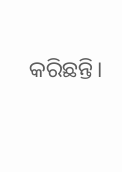କରିଛନ୍ତି।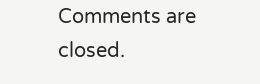Comments are closed.